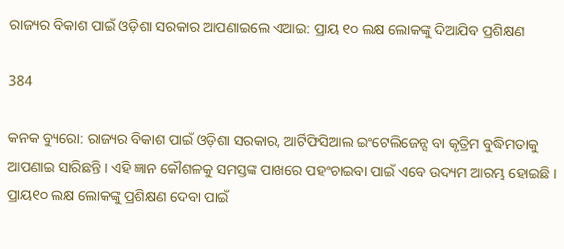ରାଜ୍ୟର ବିକାଶ ପାଇଁ ଓଡ଼ିଶା ସରକାର ଆପଣାଇଲେ ଏଆଇ: ପ୍ରାୟ ୧୦ ଲକ୍ଷ ଲୋକଙ୍କୁ ଦିଆଯିବ ପ୍ରଶିକ୍ଷଣ

384

କନକ ବ୍ୟୁରୋ: ରାଜ୍ୟର ବିକାଶ ପାଇଁ ଓଡ଼ିଶା ସରକାର, ଆର୍ଟିଫିସିଆଲ ଇଂଟେଲିଜେନ୍ସ ବା କୃତ୍ରିମ ବୁଦ୍ଧିମତାକୁ ଆପଣାଇ ସାରିଛନ୍ତି । ଏହି ଜ୍ଞାନ କୌଶଳକୁ ସମସ୍ତଙ୍କ ପାଖରେ ପହଂଚାଇବା ପାଇଁ ଏବେ ଉଦ୍ୟମ ଆରମ୍ଭ ହୋଇଛି । ପ୍ରାୟ୧୦ ଲକ୍ଷ ଲୋକଙ୍କୁ ପ୍ରଶିକ୍ଷଣ ଦେବା ପାଇଁ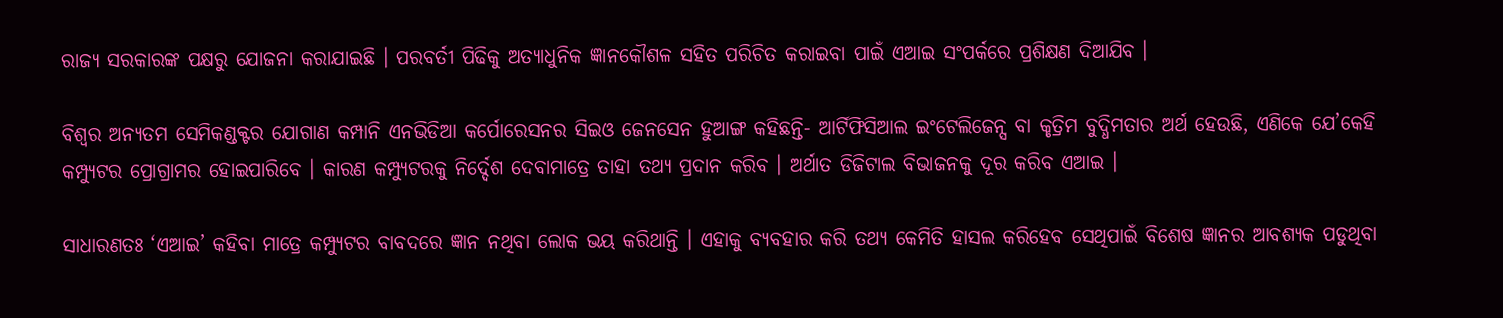ରାଜ୍ୟ ସରକାରଙ୍କ ପକ୍ଷରୁ ଯୋଜନା କରାଯାଇଛି । ପରବର୍ତୀ ପିଢିକୁ ଅତ୍ୟାଧୁନିକ ଜ୍ଞାନକୌଶଳ ସହିତ ପରିଚିତ କରାଇବା ପାଇଁ ଏଆଇ ସଂପର୍କରେ ପ୍ରଶିକ୍ଷଣ ଦିଆଯିବ ।

ବିଶ୍ୱର ଅନ୍ୟତମ ସେମିକଣ୍ଡକ୍ଟର ଯୋଗାଣ କମ୍ପାନି ଏନଭିଡିଆ କର୍ପୋରେସନର ସିଇଓ ଜେନସେନ ହୁଆଙ୍ଗ କହିଛନ୍ତି- ଆର୍ଟିଫିସିଆଲ ଇଂଟେଲିଜେନ୍ସ ବା କୃତ୍ରିମ ବୁଦ୍ଧିମତାର ଅର୍ଥ ହେଉଛି, ଏଣିକେ ଯେ’କେହି କମ୍ପ୍ୟୁଟର ପ୍ରୋଗ୍ରାମର ହୋଇପାରିବେ । କାରଣ କମ୍ପ୍ୟୁଟରକୁ ନିର୍ଦ୍ଦେଶ ଦେବାମାତ୍ରେ ତାହା ତଥ୍ୟ ପ୍ରଦାନ କରିବ । ଅର୍ଥାତ ଡିଜିଟାଲ ବିଭାଜନକୁ ଦୂର କରିବ ଏଆଇ ।

ସାଧାରଣତଃ ‘ଏଆଇ’ କହିବା ମାତ୍ରେ କମ୍ପ୍ୟୁଟର ବାବଦରେ ଜ୍ଞାନ ନଥିବା ଲୋକ ଭୟ କରିଥାନ୍ତି । ଏହାକୁ ବ୍ୟବହାର କରି ତଥ୍ୟ କେମିତି ହାସଲ କରିହେବ ସେଥିପାଇଁ ବିଶେଷ ଜ୍ଞାନର ଆବଶ୍ୟକ ପଡୁଥିବା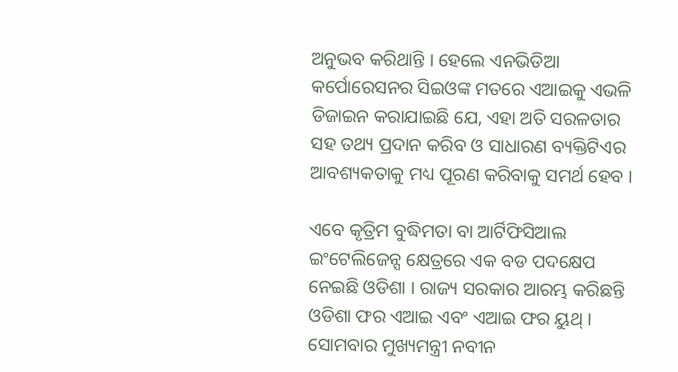ଅନୁଭବ କରିଥାନ୍ତି । ହେଲେ ଏନଭିଡିଆ କର୍ପୋରେସନର ସିଇଓଙ୍କ ମତରେ ଏଆଇକୁ ଏଭଳି ଡିଜାଇନ କରାଯାଇଛି ଯେ, ଏହା ଅତି ସରଳତାର ସହ ତଥ୍ୟ ପ୍ରଦାନ କରିବ ଓ ସାଧାରଣ ବ୍ୟକ୍ତିଟିଏର ଆବଶ୍ୟକତାକୁ ମଧ୍ୟ ପୂରଣ କରିବାକୁ ସମର୍ଥ ହେବ ।

ଏବେ କୃତ୍ରିମ ବୁଦ୍ଧିମତା ବା ଆର୍ଟିଫିସିଆଲ ଇଂଟେଲିଜେନ୍ସ କ୍ଷେତ୍ରରେ ଏକ ବଡ ପଦକ୍ଷେପ ନେଇଛି ଓଡିଶା । ରାଜ୍ୟ ସରକାର ଆରମ୍ଭ କରିଛନ୍ତି ଓଡିଶା ଫର ଏଆଇ ଏବଂ ଏଆଇ ଫର ୟୁଥ୍ । ସୋମବାର ମୁଖ୍ୟମନ୍ତ୍ରୀ ନବୀନ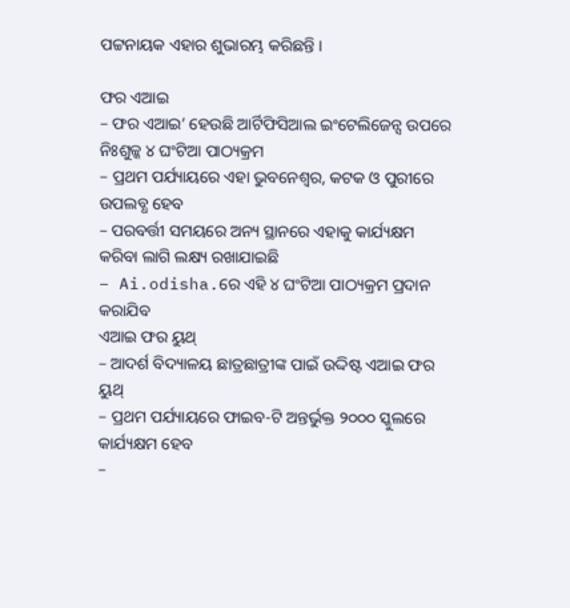ପଟ୍ଟନାୟକ ଏହାର ଶୁଭାରମ୍ଭ କରିଛନ୍ତି ।

ଫର ଏଆଇ
– ଫର ଏଆଇ’ ହେଉଛି ଆର୍ଟିଫିସିଆଲ ଇଂଟେଲିଜେନ୍ସ ଉପରେ ନିଃଶୁଳ୍କ ୪ ଘଂଟିଆ ପାଠ୍ୟକ୍ରମ
– ପ୍ରଥମ ପର୍ଯ୍ୟାୟରେ ଏହା ଭୁବନେଶ୍ୱର, କଟକ ଓ ପୁରୀରେ ଉପଲବ୍ଧ ହେବ
– ପରବର୍ତ୍ତୀ ସମୟରେ ଅନ୍ୟ ସ୍ଥାନରେ ଏହାକୁ କାର୍ଯ୍ୟକ୍ଷମ କରିବା ଲାଗି ଲକ୍ଷ୍ୟ ରଖାଯାଇଛି
– Ai.odisha.ରେ ଏହି ୪ ଘଂଟିଆ ପାଠ୍ୟକ୍ରମ ପ୍ରଦାନ କରାଯିବ
ଏଆଇ ଫର ୟୁଥ୍
– ଆଦର୍ଶ ବିଦ୍ୟାଳୟ ଛାତ୍ରଛାତ୍ରୀଙ୍କ ପାଇଁ ଉଦ୍ଦିଷ୍ଟ ଏଆଇ ଫର ୟୁଥ୍
– ପ୍ରଥମ ପର୍ଯ୍ୟାୟରେ ଫାଇବ-ଟି ଅନ୍ତର୍ଭୁକ୍ତ ୨୦୦୦ ସ୍କୁଲରେ କାର୍ଯ୍ୟକ୍ଷମ ହେବ
–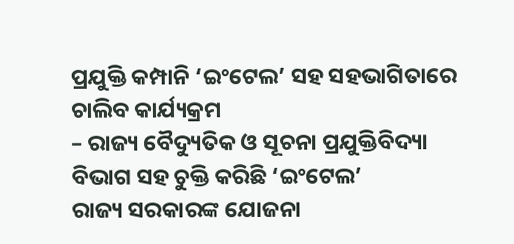ପ୍ରଯୁକ୍ତି କମ୍ପାନି ‘ଇଂଟେଲ’ ସହ ସହଭାଗିତାରେ ଚାଲିବ କାର୍ଯ୍ୟକ୍ରମ
– ରାଜ୍ୟ ବୈଦ୍ୟୁତିକ ଓ ସୂଚନା ପ୍ରଯୁକ୍ତିବିଦ୍ୟା ବିଭାଗ ସହ ଚୁକ୍ତି କରିଛି ‘ଇଂଟେଲ’
ରାଜ୍ୟ ସରକାରଙ୍କ ଯୋଜନା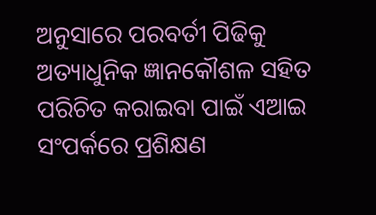ଅନୁସାରେ ପରବର୍ତୀ ପିଢିକୁ ଅତ୍ୟାଧୁନିକ ଜ୍ଞାନକୌଶଳ ସହିତ ପରିଚିତ କରାଇବା ପାଇଁ ଏଆଇ ସଂପର୍କରେ ପ୍ରଶିକ୍ଷଣ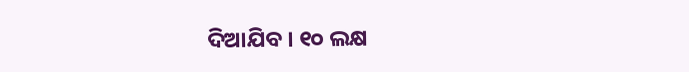ଦିଆଯିବ । ୧୦ ଲକ୍ଷ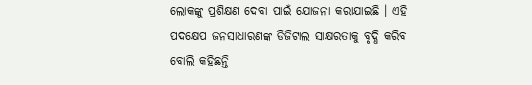ଲୋକଙ୍କୁ ପ୍ରଶିକ୍ଷଣ ଦେବା ପାଇଁ ଯୋଜନା କରାଯାଇଛି । ଏହି ପଦକ୍ଷେପ ଜନସାଧାରଣଙ୍କ ଡିଜିଟାଲ ସାକ୍ଷରତାକୁ ବୃଦ୍ଧି କରିବ ବୋଲି କହିଛନ୍ତି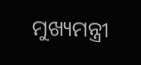ମୁଖ୍ୟମନ୍ତ୍ରୀ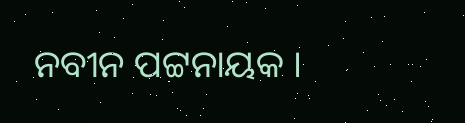ନବୀନ ପଟ୍ଟନାୟକ ।